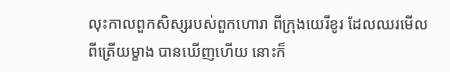លុះកាលពួកសិស្សរបស់ពួកហោរា ពីក្រុងយេរីខូរ ដែលឈរមើលពីត្រើយម្ខាង បានឃើញហើយ នោះក៏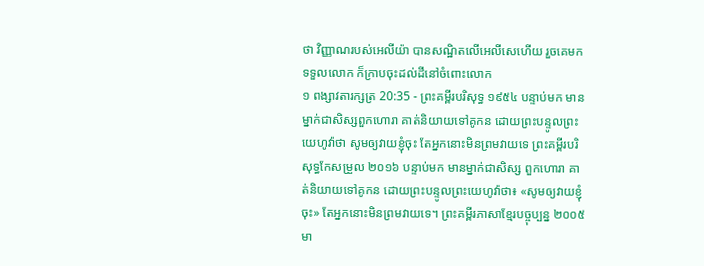ថា វិញ្ញាណរបស់អេលីយ៉ា បានសណ្ឋិតលើអេលីសេហើយ រួចគេមកទទួលលោក ក៏ក្រាបចុះដល់ដីនៅចំពោះលោក
១ ពង្សាវតារក្សត្រ 20:35 - ព្រះគម្ពីរបរិសុទ្ធ ១៩៥៤ បន្ទាប់មក មានម្នាក់ជាសិស្សពួកហោរា គាត់និយាយទៅគូកន ដោយព្រះបន្ទូលព្រះយេហូវ៉ាថា សូមឲ្យវាយខ្ញុំចុះ តែអ្នកនោះមិនព្រមវាយទេ ព្រះគម្ពីរបរិសុទ្ធកែសម្រួល ២០១៦ បន្ទាប់មក មានម្នាក់ជាសិស្ស ពួកហោរា គាត់និយាយទៅគូកន ដោយព្រះបន្ទូលព្រះយេហូវ៉ាថា៖ «សូមឲ្យវាយខ្ញុំចុះ» តែអ្នកនោះមិនព្រមវាយទេ។ ព្រះគម្ពីរភាសាខ្មែរបច្ចុប្បន្ន ២០០៥ មា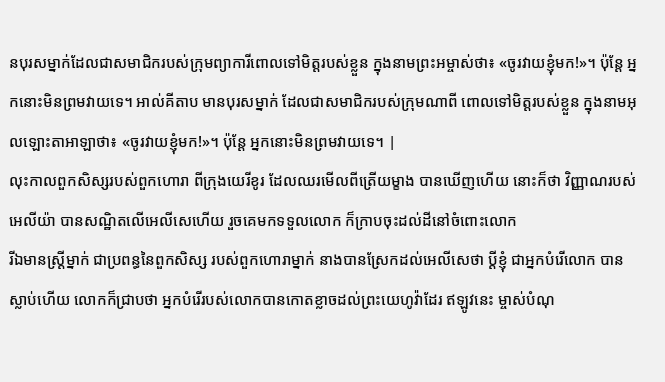នបុរសម្នាក់ដែលជាសមាជិករបស់ក្រុមព្យាការីពោលទៅមិត្តរបស់ខ្លួន ក្នុងនាមព្រះអម្ចាស់ថា៖ «ចូរវាយខ្ញុំមក!»។ ប៉ុន្តែ អ្នកនោះមិនព្រមវាយទេ។ អាល់គីតាប មានបុរសម្នាក់ ដែលជាសមាជិករបស់ក្រុមណាពី ពោលទៅមិត្តរបស់ខ្លួន ក្នុងនាមអុលឡោះតាអាឡាថា៖ «ចូរវាយខ្ញុំមក!»។ ប៉ុន្តែ អ្នកនោះមិនព្រមវាយទេ។ |
លុះកាលពួកសិស្សរបស់ពួកហោរា ពីក្រុងយេរីខូរ ដែលឈរមើលពីត្រើយម្ខាង បានឃើញហើយ នោះក៏ថា វិញ្ញាណរបស់អេលីយ៉ា បានសណ្ឋិតលើអេលីសេហើយ រួចគេមកទទួលលោក ក៏ក្រាបចុះដល់ដីនៅចំពោះលោក
រីឯមានស្ត្រីម្នាក់ ជាប្រពន្ធនៃពួកសិស្ស របស់ពួកហោរាម្នាក់ នាងបានស្រែកដល់អេលីសេថា ប្ដីខ្ញុំ ជាអ្នកបំរើលោក បានស្លាប់ហើយ លោកក៏ជ្រាបថា អ្នកបំរើរបស់លោកបានកោតខ្លាចដល់ព្រះយេហូវ៉ាដែរ ឥឡូវនេះ ម្ចាស់បំណុ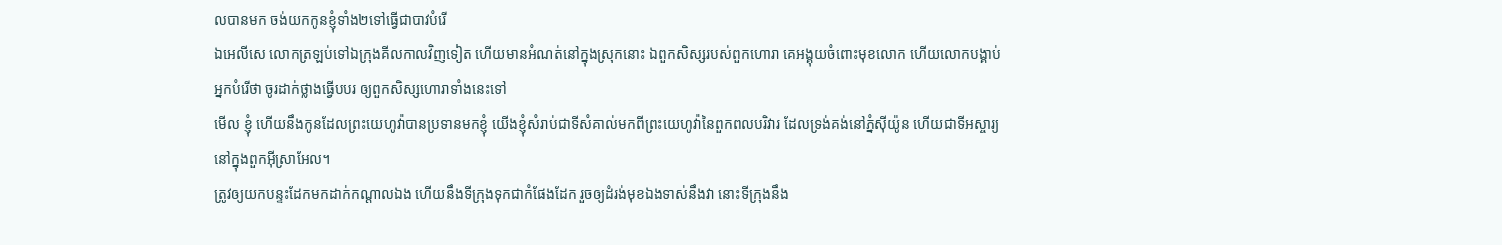លបានមក ចង់យកកូនខ្ញុំទាំង២ទៅធ្វើជាបាវបំរើ
ឯអេលីសេ លោកត្រឡប់ទៅឯក្រុងគីលកាលវិញទៀត ហើយមានអំណត់នៅក្នុងស្រុកនោះ ឯពួកសិស្សរបស់ពួកហោរា គេអង្គុយចំពោះមុខលោក ហើយលោកបង្គាប់អ្នកបំរើថា ចូរដាក់ថ្លាងធ្វើបបរ ឲ្យពួកសិស្សហោរាទាំងនេះទៅ
មើល ខ្ញុំ ហើយនឹងកូនដែលព្រះយេហូវ៉ាបានប្រទានមកខ្ញុំ យើងខ្ញុំសំរាប់ជាទីសំគាល់មកពីព្រះយេហូវ៉ានៃពួកពលបរិវារ ដែលទ្រង់គង់នៅភ្នំស៊ីយ៉ូន ហើយជាទីអស្ចារ្យនៅក្នុងពួកអ៊ីស្រាអែល។
ត្រូវឲ្យយកបន្ទះដែកមកដាក់កណ្តាលឯង ហើយនឹងទីក្រុងទុកជាកំផែងដែក រួចឲ្យដំរង់មុខឯងទាស់នឹងវា នោះទីក្រុងនឹង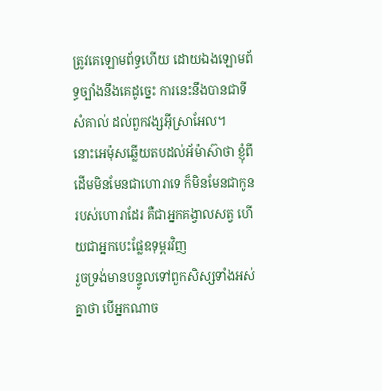ត្រូវគេឡោមព័ទ្ធហើយ ដោយឯងឡោមព័ទ្ធច្បាំងនឹងគេដូច្នេះ ការនេះនឹងបានជាទីសំគាល់ ដល់ពួកវង្សអ៊ីស្រាអែល។
នោះអេម៉ុសឆ្លើយតបដល់អ័ម៉ាស៊ាថា ខ្ញុំពីដើមមិនមែនជាហោរាទេ ក៏មិនមែនជាកូនរបស់ហោរាដែរ គឺជាអ្នកគង្វាលសត្វ ហើយជាអ្នកបេះផ្លែឧទុម្ពរវិញ
រួចទ្រង់មានបន្ទូលទៅពួកសិស្សទាំងអស់គ្នាថា បើអ្នកណាច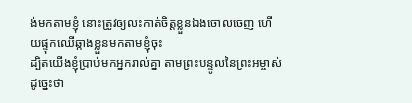ង់មកតាមខ្ញុំ នោះត្រូវឲ្យលះកាត់ចិត្តខ្លួនឯងចោលចេញ ហើយផ្ទុកឈើឆ្កាងខ្លួនមកតាមខ្ញុំចុះ
ដ្បិតយើងខ្ញុំប្រាប់មកអ្នករាល់គ្នា តាមព្រះបន្ទូលនៃព្រះអម្ចាស់ដូច្នេះថា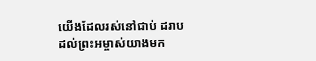យើងដែលរស់នៅជាប់ ដរាបដល់ព្រះអម្ចាស់យាងមក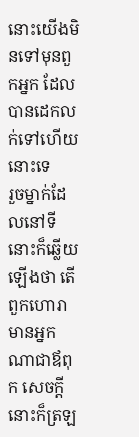នោះយើងមិនទៅមុនពួកអ្នក ដែលបានដេកលក់ទៅហើយនោះទេ
រួចម្នាក់ដែលនៅទីនោះក៏ឆ្លើយឡើងថា តើពួកហោរាមានអ្នកណាជាឪពុក សេចក្ដីនោះក៏ត្រឡ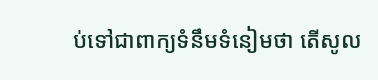ប់ទៅជាពាក្យទំនឹមទំនៀមថា តើសូល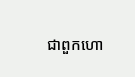ជាពួកហោ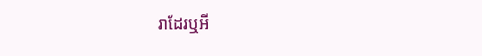រាដែរឬអី